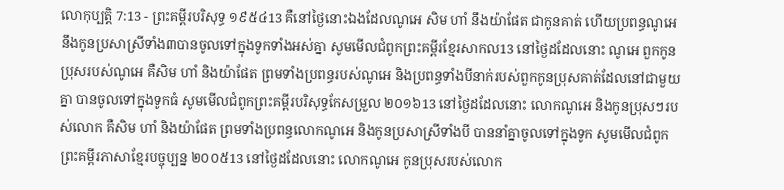លោកុប្បត្តិ 7:13 - ព្រះគម្ពីរបរិសុទ្ធ ១៩៥៤13 គឺនៅថ្ងៃនោះឯងដែលណូអេ សិម ហាំ នឹងយ៉ាផែត ជាកូនគាត់ ហើយប្រពន្ធណូអេ នឹងកូនប្រសាស្រីទាំង៣បានចូលទៅក្នុងទូកទាំងអស់គ្នា សូមមើលជំពូកព្រះគម្ពីរខ្មែរសាកល13 នៅថ្ងៃដដែលនោះ ណូអេ ពួកកូនប្រុសរបស់ណូអេ គឺសិម ហាំ និងយ៉ាផែត ព្រមទាំងប្រពន្ធរបស់ណូអេ និងប្រពន្ធទាំងបីនាក់របស់ពួកកូនប្រុសគាត់ដែលនៅជាមួយគ្នា បានចូលទៅក្នុងទូកធំ សូមមើលជំពូកព្រះគម្ពីរបរិសុទ្ធកែសម្រួល ២០១៦13 នៅថ្ងៃដដែលនោះ លោកណូអេ និងកូនប្រុសៗរបស់លោក គឺសិម ហាំ និងយ៉ាផែត ព្រមទាំងប្រពន្ធលោកណូអេ និងកូនប្រសាស្រីទាំងបី បាននាំគ្នាចូលទៅក្នុងទូក សូមមើលជំពូកព្រះគម្ពីរភាសាខ្មែរបច្ចុប្បន្ន ២០០៥13 នៅថ្ងៃដដែលនោះ លោកណូអេ កូនប្រុសរបស់លោក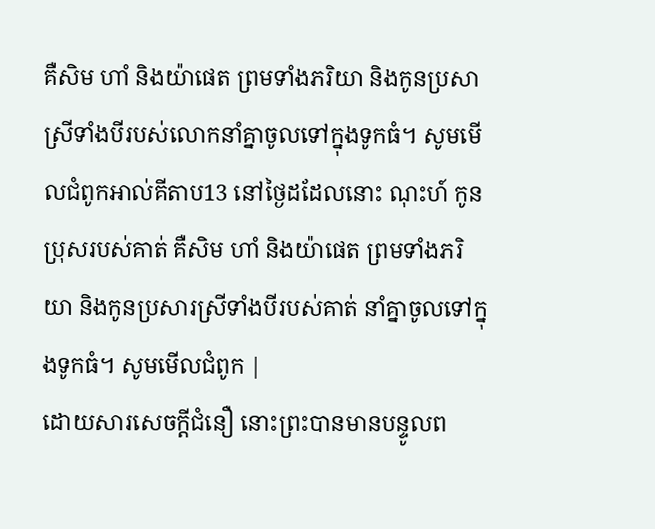គឺសិម ហាំ និងយ៉ាផេត ព្រមទាំងភរិយា និងកូនប្រសាស្រីទាំងបីរបស់លោកនាំគ្នាចូលទៅក្នុងទូកធំ។ សូមមើលជំពូកអាល់គីតាប13 នៅថ្ងៃដដែលនោះ ណុះហ៍ កូនប្រុសរបស់គាត់ គឺសិម ហាំ និងយ៉ាផេត ព្រមទាំងភរិយា និងកូនប្រសារស្រីទាំងបីរបស់គាត់ នាំគ្នាចូលទៅក្នុងទូកធំ។ សូមមើលជំពូក |
ដោយសារសេចក្ដីជំនឿ នោះព្រះបានមានបន្ទូលព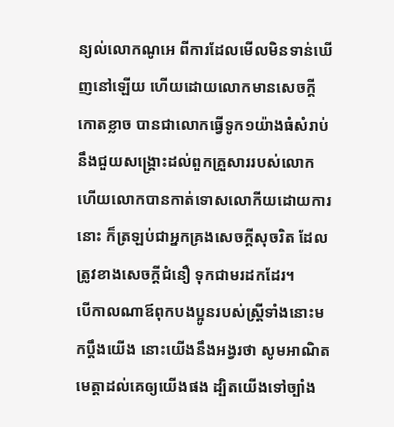ន្យល់លោកណូអេ ពីការដែលមើលមិនទាន់ឃើញនៅឡើយ ហើយដោយលោកមានសេចក្ដីកោតខ្លាច បានជាលោកធ្វើទូក១យ៉ាងធំសំរាប់នឹងជួយសង្គ្រោះដល់ពួកគ្រួសាររបស់លោក ហើយលោកបានកាត់ទោសលោកីយដោយការនោះ ក៏ត្រឡប់ជាអ្នកគ្រងសេចក្ដីសុចរិត ដែលត្រូវខាងសេចក្ដីជំនឿ ទុកជាមរដកដែរ។
បើកាលណាឪពុកបងប្អូនរបស់ស្ត្រីទាំងនោះមកប្តឹងយើង នោះយើងនឹងអង្វរថា សូមអាណិតមេត្តាដល់គេឲ្យយើងផង ដ្បិតយើងទៅច្បាំង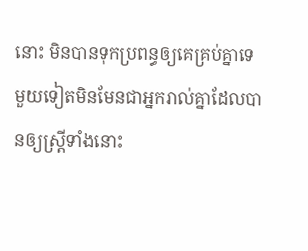នោះ មិនបានទុកប្រពន្ធឲ្យគេគ្រប់គ្នាទេ មួយទៀតមិនមែនជាអ្នករាល់គ្នាដែលបានឲ្យស្ត្រីទាំងនោះ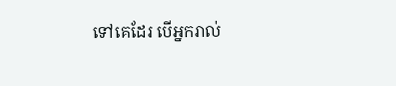ទៅគេដែរ បើអ្នករាល់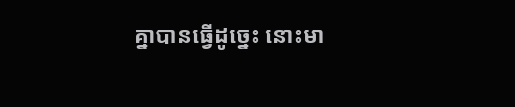គ្នាបានធ្វើដូច្នេះ នោះមា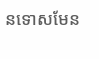នទោសមែន